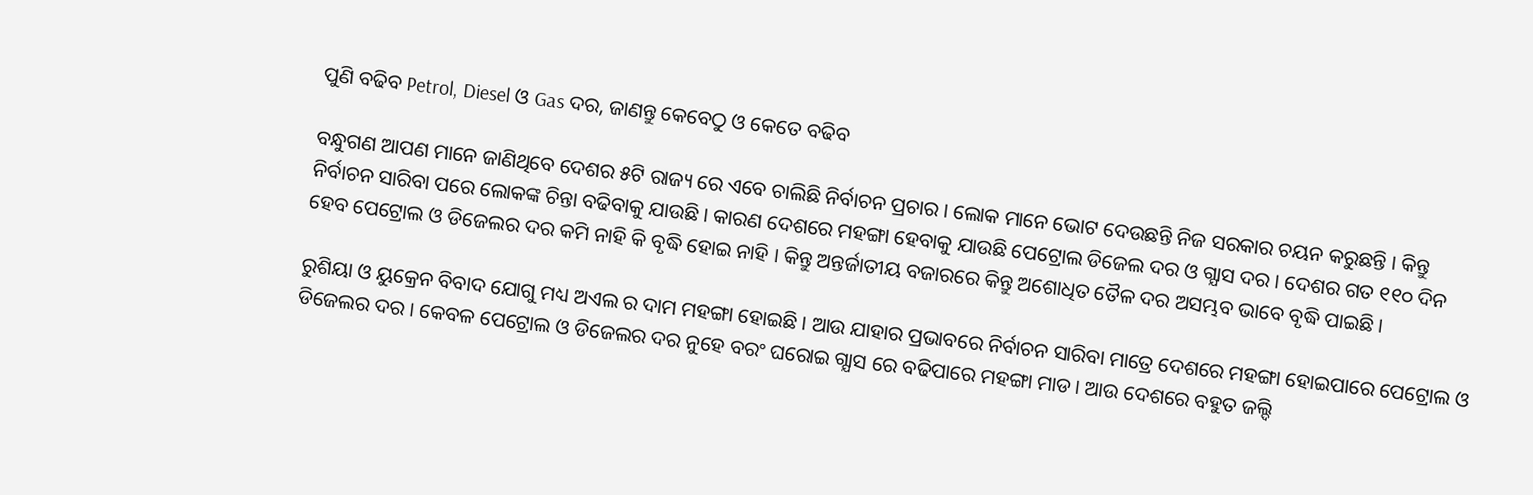ପୁଣି ବଢିବ Petrol, Diesel ଓ Gas ଦର, ଜାଣନ୍ତୁ କେବେଠୁ ଓ କେତେ ବଢିବ

ବନ୍ଧୁଗଣ ଆପଣ ମାନେ ଜାଣିଥିବେ ଦେଶର ୫ଟି ରାଜ୍ୟ ରେ ଏବେ ଚାଲିଛି ନିର୍ବାଚନ ପ୍ରଚାର । ଲୋକ ମାନେ ଭୋଟ ଦେଉଛନ୍ତି ନିଜ ସରକାର ଚୟନ କରୁଛନ୍ତି । କିନ୍ତୁ ନିର୍ବାଚନ ସାରିବା ପରେ ଲୋକଙ୍କ ଚିନ୍ତା ବଢିବାକୁ ଯାଉଛି । କାରଣ ଦେଶରେ ମହଙ୍ଗା ହେବାକୁ ଯାଉଛି ପେଟ୍ରୋଲ ଡିଜେଲ ଦର ଓ ଗ୍ଯାସ ଦର । ଦେଶର ଗତ ୧୧୦ ଦିନ ହେବ ପେଟ୍ରୋଲ ଓ ଡିଜେଲର ଦର କମି ନାହି କି ବୃଦ୍ଧି ହୋଇ ନାହି । କିନ୍ତୁ ଅନ୍ତର୍ଜାତୀୟ ବଜାରରେ କିନ୍ତୁ ଅଶୋଧିତ ତୈଳ ଦର ଅସମ୍ଭବ ଭାବେ ବୃଦ୍ଧି ପାଇଛି ।

ରୁଶିୟା ଓ ୟୁକ୍ରେନ ବିବାଦ ଯୋଗୁ ମଧ୍ୟ ଅଏଲ ର ଦାମ ମହଙ୍ଗା ହୋଇଛି । ଆଉ ଯାହାର ପ୍ରଭାବରେ ନିର୍ବାଚନ ସାରିବା ମାତ୍ରେ ଦେଶରେ ମହଙ୍ଗା ହୋଇପାରେ ପେଟ୍ରୋଲ ଓ ଡିଜେଲର ଦର । କେବଳ ପେଟ୍ରୋଲ ଓ ଡିଜେଲର ଦର ନୁହେ ବରଂ ଘରୋଇ ଗ୍ଯାସ ରେ ବଢିପାରେ ମହଙ୍ଗା ମାଡ । ଆଉ ଦେଶରେ ବହୁତ ଜଲ୍ଦି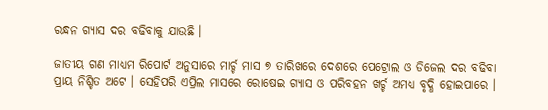ରନ୍ଧନ ଗ୍ଯାସ ଦର ବଢିବାକୁ ଯାଉଛି ।

ଜାତୀୟ ଗଣ ମାଧ୍ୟମ ରିପୋର୍ଟ ଅନୁସାରେ ମାର୍ଚ୍ଚ ମାସ ୭ ତାରିଖରେ ଦେଶରେ ପେଟ୍ରୋଲ ଓ ଡିଜେଲ ଦର ବଢିବା ପ୍ରାୟ ନିଶ୍ଚିତ ଅଟେ । ସେହିପରି ଏପ୍ରିଲ ମାସରେ ରୋଷେଇ ଗ୍ଯାସ ଓ ପରିବହନ ଖର୍ଚ୍ଚ ଅମଧ୍ୟ ବୃଦ୍ଧି ହୋଇପାରେ ।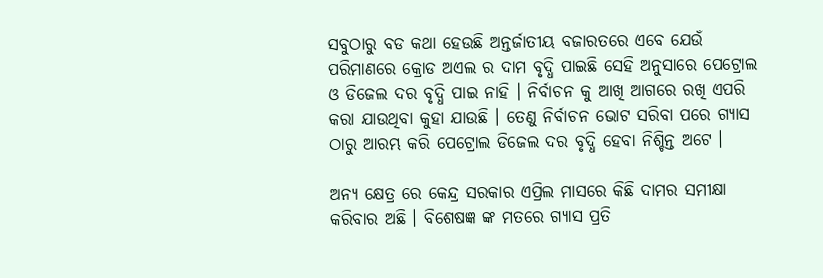ସବୁଠାରୁ ବଡ କଥା ହେଉଛି ଅନ୍ତର୍ଜାତୀୟ ବଜାରତରେ ଏବେ ଯେଉଁ ପରିମାଣରେ କ୍ରୋଡ ଅଏଲ ର ଦାମ ବୃଦ୍ଧି ପାଇଛି ସେହି ଅନୁସାରେ ପେଟ୍ରୋଲ ଓ ଡିଜେଲ ଦର ବୃଦ୍ଧି ପାଇ ନାହି । ନିର୍ବାଚନ କୁ ଆଖି ଆଗରେ ରଖି ଏପରି କରା ଯାଉଥିବା କୁହା ଯାଉଛି । ତେଣୁ ନିର୍ବାଚନ ଭୋଟ ସରିବା ପରେ ଗ୍ଯାସ ଠାରୁ ଆରମ୍ଭ କରି ପେଟ୍ରୋଲ ଡିଜେଲ ଦର ବୃଦ୍ଧି ହେବା ନିଶ୍ଚିନ୍ତ ଅଟେ ।

ଅନ୍ୟ କ୍ଷେତ୍ର ରେ କେନ୍ଦ୍ର ସରକାର ଏପ୍ରିଲ ମାସରେ କିଛି ଦାମର ସମୀକ୍ଷା କରିବାର ଅଛି । ବିଶେଷଜ୍ଞ ଙ୍କ ମତରେ ଗ୍ଯାସ ପ୍ରତି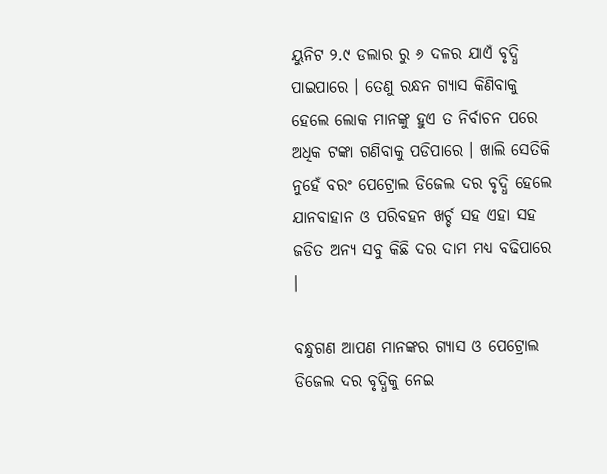ୟୁନିଟ ୨.୯ ଡଲାର ରୁ ୬ ଦଳର ଯାଏଁ ବୃଦ୍ଧି ପାଇପାରେ । ତେଣୁ ରନ୍ଧନ ଗ୍ଯାସ କିଣିବାକୁ ହେଲେ ଲୋକ ମାନଙ୍କୁ ହୁଏ ତ ନିର୍ବାଚନ ପରେ ଅଧିକ ଟଙ୍କା ଗଣିବାକୁ ପଡିପାରେ । ଖାଲି ସେତିକି ନୁହେଁ ବରଂ ପେଟ୍ରୋଲ ଡିଜେଲ ଦର ବୃଦ୍ଧି ହେଲେ ଯାନବାହାନ ଓ ପରିବହନ ଖର୍ଚ୍ଚ ସହ ଏହା ସହ ଜଡିତ ଅନ୍ୟ ସବୁ କିଛି ଦର ଦାମ ମଧ୍ୟ ବଢିପାରେ ।

ବନ୍ଧୁଗଣ ଆପଣ ମାନଙ୍କର ଗ୍ଯାସ ଓ ପେଟ୍ରୋଲ ଡିଜେଲ ଦର ବୃଦ୍ଧିକୁ ନେଇ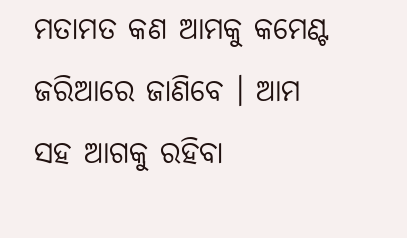ମତାମତ କଣ ଆମକୁ କମେଣ୍ଟ ଜରିଆରେ ଜାଣିବେ । ଆମ ସହ ଆଗକୁ ରହିବା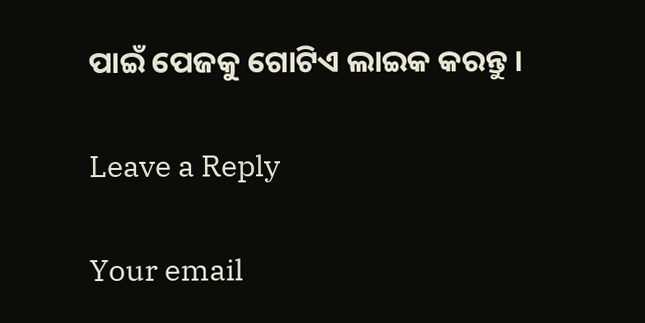ପାଇଁ ପେଜକୁ ଗୋଟିଏ ଲାଇକ କରନ୍ତୁ ।

Leave a Reply

Your email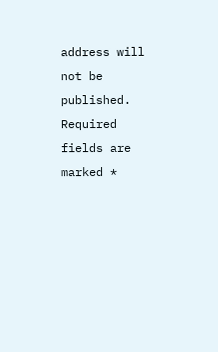address will not be published. Required fields are marked *